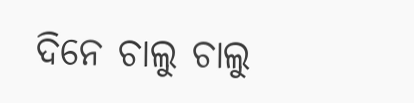ଦିନେ ଚାଲୁ ଚାଲୁ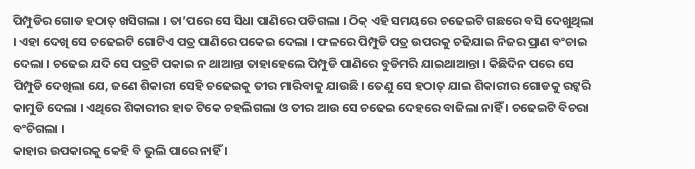ପିମ୍ପୁଡିର ଗୋଡ ହଠାତ୍ ଖସିଗଲା । ତା’ପରେ ସେ ସିଧା ପାଣିରେ ପଡିଗଲା । ଠିକ୍ ଏହି ସମୟରେ ଚଢେଇଟି ଗଛରେ ବସି ଦେଖୁଥିଲା । ଏହା ଦେଖି ସେ ଚଢେଇଟି ଗୋଟିଏ ପତ୍ର ପାଣିରେ ପକେଇ ଦେଲା । ଫଳରେ ପିମ୍ପୁଡି ପତ୍ର ଉପରକୁ ଚଢିଯାଇ ନିଜର ପ୍ରାଣ ବଂଚାଇ ଦେଲା । ଚଢେଇ ଯଦି ସେ ପତ୍ରଟି ପକାଇ ନ ଥାଆନ୍ତା ତାହାହେଲେ ପିମ୍ପୁଡି ପାଣିରେ ବୁଡିମରି ଯାଇଥାଆନ୍ତା । କିଛିଦିନ ପରେ ସେ ପିମ୍ପୁଡି ଦେଖିଲା ଯେ, ଜଣେ ଶିକାରୀ ସେହି ଚଢେଇକୁ ତୀର ମାରିବାକୁ ଯାଉଛି । ତେଣୁ ସେ ହଠାତ୍ ଯାଇ ଶିକାରୀର ଗୋଡକୁ ରଟ୍କରି କାମୁଡି ଦେଲା । ଏଥିରେ ଶିକାରୀର ହାତ ଟିକେ ଚହଲିଗଲା ଓ ତୀର ଆଉ ସେ ଚଢେଇ ଦେହରେ ବାଜିଲା ନାହିଁ । ଚଢେଇଟି ବିଚରା ବଂଚିଗଲା ।
କାହାର ଉପକାରକୁ କେହି ବି ଭୁଲି ପାରେ ନାହିଁ ।